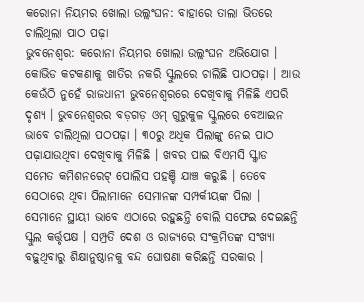କରୋନା ନିୟମର ଖୋଲା ଉଲ୍ଲଂଘନ: ବାହାରେ ତାଲା ଭିତରେ ଚାଲିଥିଲା ପାଠ ପଢ଼ା
ଭୁବନେଶ୍ୱର: କରୋନା ନିୟମର ଖୋଲା ଉଲ୍ଲଂଘନ ଅଭିଯୋଗ । କୋଭିଡ କଟକଣାକୁ ଖାତିର ନକରି ସ୍କୁଲରେ ଚାଲିଛି ପାଠପଢ଼ା । ଆଉ କେଉଁଠି ନୁହେଁ ରାଜଧାନୀ ଭୁବନେଶ୍ବରରେ ଦେଖିବାକୁ ମିଳିଛି ଏପରି ଦୃଶ୍ୟ । ଭୁବନେଶ୍ବରର ବଡ଼ଗଡ଼ ଓମ୍ ଗୁରୁକୁଳ ସ୍କୁଲରେ ବେଆଇନ ଭାବେ ଚାଲିଥିଲା ପଠପଢ଼ା । ୩୦ରୁ ଅଧିକ ପିଲାଙ୍କୁ ନେଇ ପାଠ ପଢ଼ାଯାଉଥିବା ଦେଖିବାକୁ ମିଳିଛି । ଖବର ପାଇ ବିଏମସି ସ୍କ୍ବାଡ ସମେତ କମିଶନରେଟ୍ ପୋଲିସ ପହଞ୍ଚି ଯାଞ୍ଚ କରୁଛି । ତେବେ ସେଠାରେ ଥିବା ପିଲାମାନେ ସେମାନଙ୍କ ସମ୍ପର୍କୀୟଙ୍କ ପିଲା । ସେମାନେ ସ୍ଥାୟୀ ଭାବେ ଏଠାରେ ରହୁଛନ୍ତି ବୋଲି ସଫେଇ ଦେଇଛନ୍ତି ସ୍କୁଲ କର୍ତ୍ତୃପକ୍ଷ । ସମ୍ପ୍ରତି ଦେଶ ଓ ରାଜ୍ୟରେ ସଂକ୍ରମିତଙ୍କ ସଂଖ୍ୟା ବଢ଼ୁଥିବାରୁ ଶିକ୍ଷାନୁଷ୍ଠାନକୁ ବନ୍ଦ ଘୋଷଣା କରିଛନ୍ତି ସରକାର ।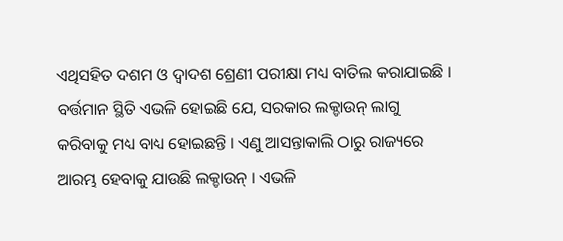ଏଥିସହିତ ଦଶମ ଓ ଦ୍ୱାଦଶ ଶ୍ରେଣୀ ପରୀକ୍ଷା ମଧ୍ୟ ବାତିଲ କରାଯାଇଛି । ବର୍ତ୍ତମାନ ସ୍ଥିତି ଏଭଳି ହୋଇଛି ଯେ, ସରକାର ଲକ୍ଡାଉନ୍ ଲାଗୁ କରିବାକୁ ମଧ୍ୟ ବାଧ୍ୟ ହୋଇଛନ୍ତି । ଏଣୁ ଆସନ୍ତାକାଲି ଠାରୁ ରାଜ୍ୟରେ ଆରମ୍ଭ ହେବାକୁ ଯାଉଛି ଲକ୍ଡାଉନ୍ । ଏଭଳି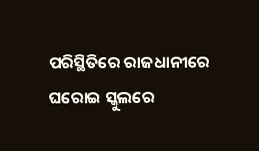ପରିସ୍ଥିତିରେ ରାଜଧାନୀରେ ଘରୋଇ ସ୍କୁଲରେ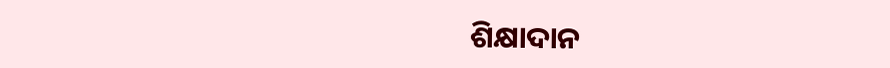ଶିକ୍ଷାଦାନ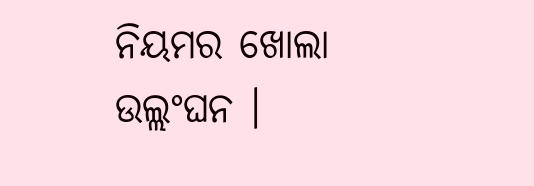ନିୟମର ଖୋଲା ଉଲ୍ଲଂଘନ ।